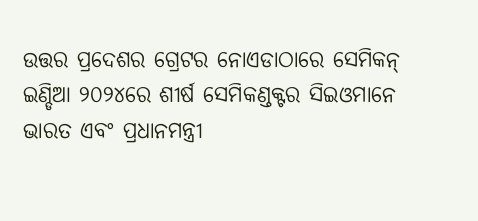ଉତ୍ତର ପ୍ରଦେଶର ଗ୍ରେଟର ନୋଏଡାଠାରେ ସେମିକନ୍ ଇଣ୍ଡିଆ ୨୦୨୪ରେ ଶୀର୍ଷ ସେମିକଣ୍ଡକ୍ଟର ସିଇଓମାନେ ଭାରତ ଏବଂ ପ୍ରଧାନମନ୍ତ୍ରୀ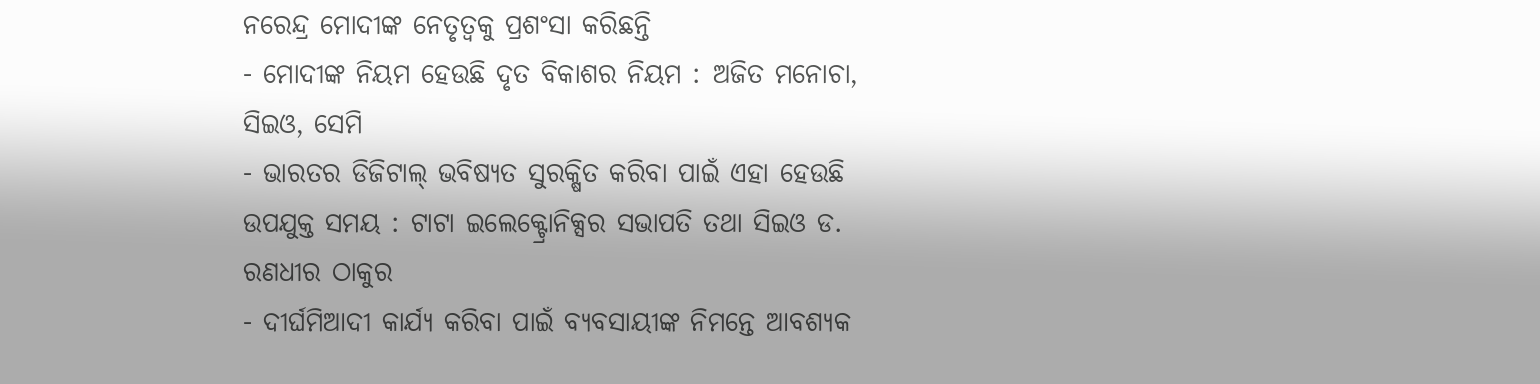ନରେନ୍ଦ୍ର ମୋଦୀଙ୍କ ନେତୃତ୍ୱକୁ ପ୍ରଶଂସା କରିଛନ୍ତି
- ମୋଦୀଙ୍କ ନିୟମ ହେଉଛି ଦୃତ ବିକାଶର ନିୟମ : ଅଜିତ ମନୋଚା, ସିଇଓ, ସେମି
- ଭାରତର ଡିଜିଟାଲ୍ ଭବିଷ୍ୟତ ସୁରକ୍ଷିତ କରିବା ପାଇଁ ଏହା ହେଉଛି ଉପଯୁକ୍ତ ସମୟ : ଟାଟା ଇଲେକ୍ଟ୍ରୋନିକ୍ସର ସଭାପତି ତଥା ସିଇଓ ଡ. ରଣଧୀର ଠାକୁର
- ଦୀର୍ଘମିଆଦୀ କାର୍ଯ୍ୟ କରିବା ପାଇଁ ବ୍ୟବସାୟୀଙ୍କ ନିମନ୍ତେ ଆବଶ୍ୟକ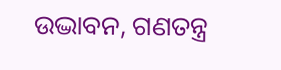ଉଦ୍ଭାବନ, ଗଣତନ୍ତ୍ର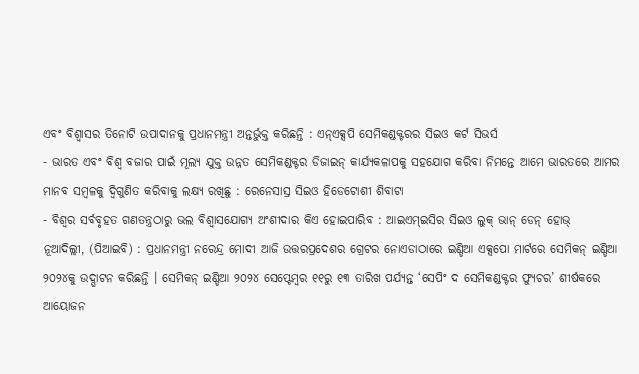ଏବଂ ବିଶ୍ୱାସର ତିନୋଟି ଉପାଦାନକୁ ପ୍ରଧାନମନ୍ତ୍ରୀ ଅନ୍ତର୍ଭୁକ୍ତ କରିଛନ୍ତି : ଏନ୍ଏକ୍ସପି ସେମିକଣ୍ଡକ୍ଟରର ସିଇଓ କର୍ଟ ସିଭର୍ସ
- ଭାରତ ଏବଂ ବିଶ୍ୱ ବଜାର ପାଇଁ ମୂଲ୍ୟ ଯୁକ୍ତ ଉନ୍ନତ ସେମିକଣ୍ଡକ୍ଟର ଡିଜାଇନ୍ କାର୍ଯ୍ୟକଳାପକୁ ସହଯୋଗ କରିବା ନିମନ୍ତେ ଆମେ ଭାରତରେ ଆମର ମାନବ ସମ୍ବଳକୁ ଦ୍ୱିଗୁଣିତ କରିବାକୁ ଲକ୍ଷ୍ୟ ରଖିଛୁ : ରେନେସାସ୍ର ସିଇଓ ହିଡେଟୋଶୀ ଶିବାଟା
- ବିଶ୍ୱର ସର୍ବବୃହତ ଗଣତନ୍ତ୍ରଠାରୁ ଭଲ ବିଶ୍ୱାସଯୋଗ୍ୟ ଅଂଶୀଦାର କିଏ ହୋଇପାରିବ : ଆଇଏମ୍ଇସିର ସିଇଓ ଲୁକ୍ ଭାନ୍ ଡେନ୍ ହୋଭ୍
ନୂଆଦିଲ୍ଲୀ, (ପିଆଇବି) : ପ୍ରଧାନମନ୍ତ୍ରୀ ନରେନ୍ଦ୍ର ମୋଦୀ ଆଜି ଉତ୍ତରପ୍ରଦେଶର ଗ୍ରେଟର ନୋଏଡାଠାରେ ଇଣ୍ଡିଆ ଏକ୍ସପୋ ମାର୍ଟରେ ସେମିକନ୍ ଇଣ୍ଡିଆ ୨୦୨୪କୁ ଉଦ୍ଘାଟନ କରିଛନ୍ତି । ସେମିକନ୍ ଇଣ୍ଡିଆ ୨୦୨୪ ସେପ୍ଟେମ୍ବର ୧୧ରୁ ୧୩ ତାରିଖ ପର୍ଯ୍ୟନ୍ତ ‘ସେପିଂ ଦ ସେମିକଣ୍ଡକ୍ଟର ଫ୍ୟୁଚର’ ଶୀର୍ଷକରେ ଆୟୋଜନ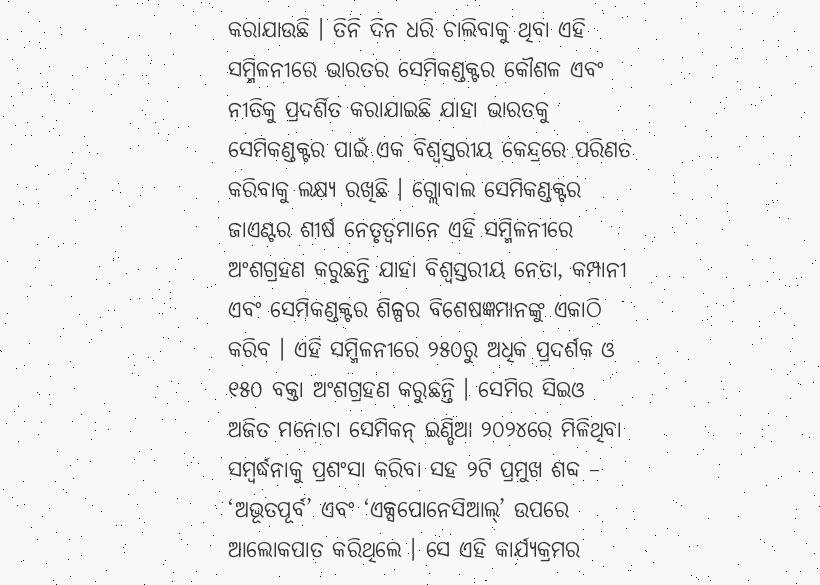କରାଯାଉଛି । ତିନି ଦିନ ଧରି ଚାଲିବାକୁ ଥିବା ଏହି ସମ୍ମିଳନୀରେ ଭାରତର ସେମିକଣ୍ଡକ୍ଟର କୌଶଳ ଏବଂ ନୀତିକୁ ପ୍ରଦର୍ଶିତ କରାଯାଇଛି ଯାହା ଭାରତକୁ ସେମିକଣ୍ଡକ୍ଟର ପାଇଁ ଏକ ବିଶ୍ୱସ୍ତରୀୟ କେନ୍ଦ୍ରରେ ପରିଣତ କରିବାକୁ ଲକ୍ଷ୍ୟ ରଖିଛି । ଗ୍ଲୋବାଲ ସେମିକଣ୍ଡକ୍ଟର ଜାଏଣ୍ଟର ଶୀର୍ଷ ନେତୃତ୍ୱମାନେ ଏହି ସମ୍ମିଳନୀରେ ଅଂଶଗ୍ରହଣ କରୁଛନ୍ତି ଯାହା ବିଶ୍ୱସ୍ତରୀୟ ନେତା, କମ୍ପାନୀ ଏବଂ ସେମିକଣ୍ଡକ୍ଟର ଶିଳ୍ପର ବିଶେଷଜ୍ଞମାନଙ୍କୁ ଏକାଠି କରିବ । ଏହି ସମ୍ମିଳନୀରେ ୨୫୦ରୁ ଅଧିକ ପ୍ରଦର୍ଶକ ଓ ୧୫୦ ବକ୍ତା ଅଂଶଗ୍ରହଣ କରୁଛନ୍ତି । ସେମିର ସିଇଓ ଅଜିତ ମନୋଚା ସେମିକନ୍ ଇଣ୍ଡିଆ ୨୦୨୪ରେ ମିଳିଥିବା ସମ୍ବର୍ଦ୍ଧନାକୁ ପ୍ରଶଂସା କରିବା ସହ ୨ଟି ପ୍ରମୁଖ ଶବ୍ଦ – ‘ଅଭୂତପୂର୍ବ’ ଏବଂ ‘ଏକ୍ସପୋନେସିଆଲ୍’ ଉପରେ ଆଲୋକପାତ କରିଥିଲେ । ସେ ଏହି କାର୍ଯ୍ୟକ୍ରମର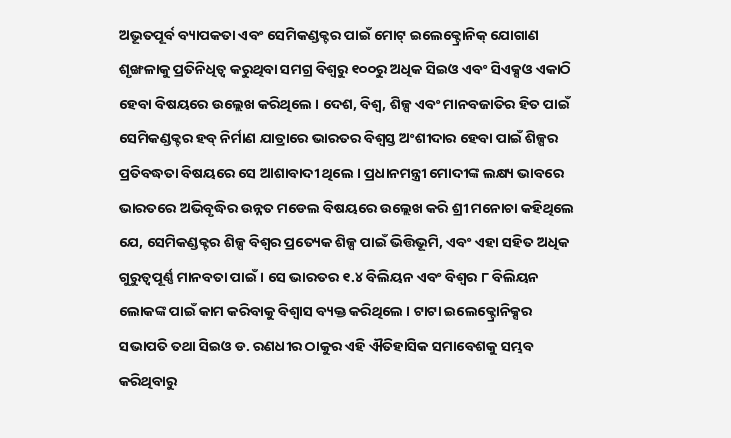ଅଭୂତପୂର୍ବ ବ୍ୟାପକତା ଏବଂ ସେମିକଣ୍ଡକ୍ଟର ପାଇଁ ମୋଟ୍ ଇଲେକ୍ଟ୍ରୋନିକ୍ ଯୋଗାଣ ଶୃଙ୍ଖଳାକୁ ପ୍ରତିନିଧିତ୍ୱ କରୁଥିବା ସମଗ୍ର ବିଶ୍ୱରୁ ୧୦୦ରୁ ଅଧିକ ସିଇଓ ଏବଂ ସିଏକ୍ସଓ ଏକାଠି ହେବା ବିଷୟରେ ଉଲ୍ଲେଖ କରିଥିଲେ । ଦେଶ, ବିଶ୍ୱ, ଶିଳ୍ପ ଏବଂ ମାନବଜାତିର ହିତ ପାଇଁ ସେମିକଣ୍ଡକ୍ଟର ହବ୍ ନିର୍ମାଣ ଯାତ୍ରାରେ ଭାରତର ବିଶ୍ୱସ୍ତ ଅଂଶୀଦାର ହେବା ପାଇଁ ଶିଳ୍ପର ପ୍ରତିବଦ୍ଧତା ବିଷୟରେ ସେ ଆଶାବାଦୀ ଥିଲେ । ପ୍ରଧାନମନ୍ତ୍ରୀ ମୋଦୀଙ୍କ ଲକ୍ଷ୍ୟ ଭାବରେ ଭାରତରେ ଅଭିବୃଦ୍ଧିର ଉନ୍ନତ ମଡେଲ ବିଷୟରେ ଉଲ୍ଲେଖ କରି ଶ୍ରୀ ମନୋଚା କହିଥିଲେ ଯେ, ସେମିକଣ୍ଡକ୍ଟର ଶିଳ୍ପ ବିଶ୍ୱର ପ୍ରତ୍ୟେକ ଶିଳ୍ପ ପାଇଁ ଭିତ୍ତିଭୂମି, ଏବଂ ଏହା ସହିତ ଅଧିକ ଗୁରୁତ୍ୱପୂର୍ଣ୍ଣ ମାନବତା ପାଇଁ । ସେ ଭାରତର ୧.୪ ବିଲିୟନ ଏବଂ ବିଶ୍ୱର ୮ ବିଲିୟନ ଲୋକଙ୍କ ପାଇଁ କାମ କରିବାକୁ ବିଶ୍ୱାସ ବ୍ୟକ୍ତ କରିଥିଲେ । ଟାଟା ଇଲେକ୍ଟ୍ରୋନିକ୍ସର ସଭାପତି ତଥା ସିଇଓ ଡ. ରଣଧୀର ଠାକୁର ଏହି ଐତିହାସିକ ସମାବେଶକୁ ସମ୍ଭବ କରିଥିବାରୁ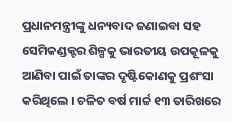ପ୍ରଧାନମନ୍ତ୍ରୀଙ୍କୁ ଧନ୍ୟବାଦ ଜଣାଇବା ସହ ସେମିକଣ୍ଡକ୍ଟର ଶିଳ୍ପକୁ ଭାରତୀୟ ଉପକୂଳକୁ ଆଣିବା ପାଇଁ ତାଙ୍କର ଦୃଷ୍ଟିକୋଣକୁ ପ୍ରଶଂସା କରିଥିଲେ । ଚଳିତ ବର୍ଷ ମାର୍ଚ୍ଚ ୧୩ ତାରିଖରେ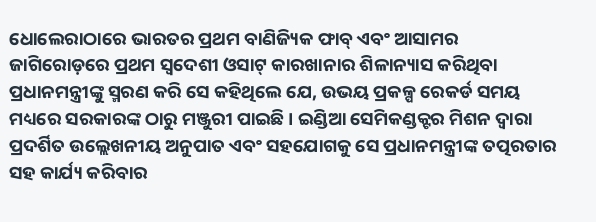ଧୋଲେରାଠାରେ ଭାରତର ପ୍ରଥମ ବାଣିଜ୍ୟିକ ଫାବ୍ ଏବଂ ଆସାମର ଜାଗିରୋଡ଼ରେ ପ୍ରଥମ ସ୍ୱଦେଶୀ ଓସାଟ୍ କାରଖାନାର ଶିଳାନ୍ୟାସ କରିଥିବା ପ୍ରଧାନମନ୍ତ୍ରୀଙ୍କୁ ସ୍ମରଣ କରି ସେ କହିଥିଲେ ଯେ, ଉଭୟ ପ୍ରକଳ୍ପ ରେକର୍ଡ ସମୟ ମଧ୍ୟରେ ସରକାରଙ୍କ ଠାରୁ ମଞ୍ଜୁରୀ ପାଇଛି । ଇଣ୍ଡିଆ ସେମିକଣ୍ଡକ୍ଟର ମିଶନ ଦ୍ୱାରା ପ୍ରଦର୍ଶିତ ଉଲ୍ଲେଖନୀୟ ଅନୁପାତ ଏବଂ ସହଯୋଗକୁ ସେ ପ୍ରଧାନମନ୍ତ୍ରୀଙ୍କ ତତ୍ପରତାର ସହ କାର୍ଯ୍ୟ କରିବାର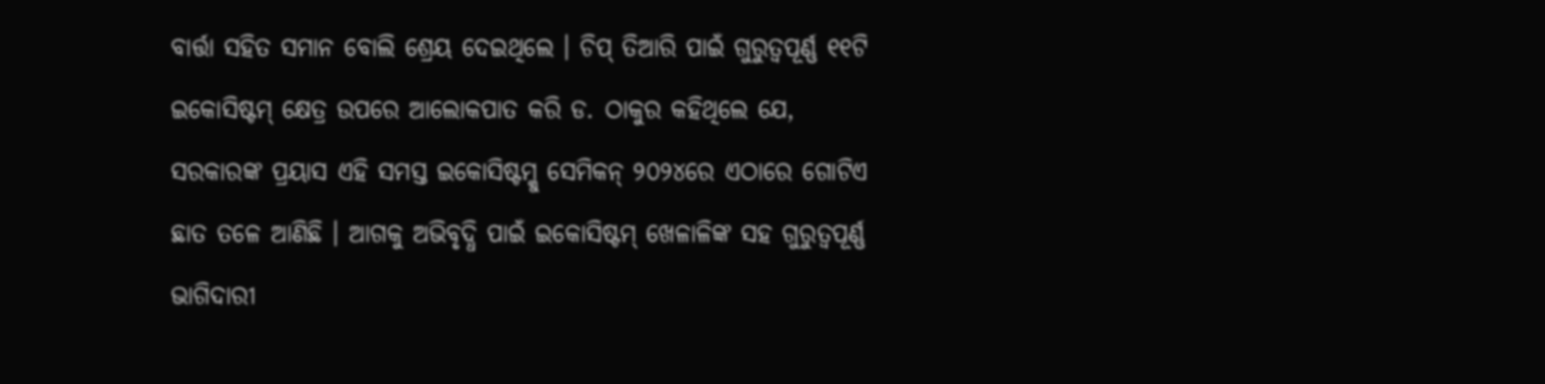ବାର୍ତ୍ତା ସହିତ ସମାନ ବୋଲି ଶ୍ରେୟ ଦେଇଥିଲେ । ଚିପ୍ ତିଆରି ପାଇଁ ଗୁରୁତ୍ୱପୂର୍ଣ୍ଣ ୧୧ଟି ଇକୋସିଷ୍ଟମ୍ କ୍ଷେତ୍ର ଉପରେ ଆଲୋକପାତ କରି ଡ. ଠାକୁର କହିଥିଲେ ଯେ, ସରକାରଙ୍କ ପ୍ରୟାସ ଏହି ସମସ୍ତ ଇକୋସିଷ୍ଟମ୍କୁ ସେମିକନ୍ ୨୦୨୪ରେ ଏଠାରେ ଗୋଟିଏ ଛାତ ତଳେ ଆଣିଛି । ଆଗକୁ ଅଭିବୃଦ୍ଧି ପାଇଁ ଇକୋସିଷ୍ଟମ୍ ଖେଳାଳିଙ୍କ ସହ ଗୁରୁତ୍ୱପୂର୍ଣ୍ଣ ଭାଗିଦାରୀ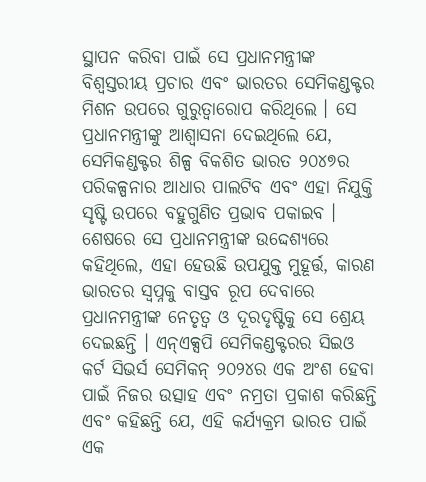ସ୍ଥାପନ କରିବା ପାଇଁ ସେ ପ୍ରଧାନମନ୍ତ୍ରୀଙ୍କ ବିଶ୍ୱସ୍ତରୀୟ ପ୍ରଚାର ଏବଂ ଭାରତର ସେମିକଣ୍ଡକ୍ଟର ମିଶନ ଉପରେ ଗୁରୁତ୍ୱାରୋପ କରିଥିଲେ । ସେ ପ୍ରଧାନମନ୍ତ୍ରୀଙ୍କୁ ଆଶ୍ୱାସନା ଦେଇଥିଲେ ଯେ, ସେମିକଣ୍ଡକ୍ଟର ଶିଳ୍ପ ବିକଶିତ ଭାରତ ୨୦୪୭ର ପରିକଳ୍ପନାର ଆଧାର ପାଲଟିବ ଏବଂ ଏହା ନିଯୁକ୍ତି ସୃଷ୍ଟି ଉପରେ ବହୁଗୁଣିତ ପ୍ରଭାବ ପକାଇବ । ଶେଷରେ ସେ ପ୍ରଧାନମନ୍ତ୍ରୀଙ୍କ ଉଦ୍ଦେଶ୍ୟରେ କହିଥିଲେ, ଏହା ହେଉଛି ଉପଯୁକ୍ତ ମୁହୂର୍ତ୍ତ, କାରଣ ଭାରତର ସ୍ୱପ୍ନକୁ ବାସ୍ତବ ରୂପ ଦେବାରେ ପ୍ରଧାନମନ୍ତ୍ରୀଙ୍କ ନେତୃତ୍ୱ ଓ ଦୂରଦୃଷ୍ଟିକୁ ସେ ଶ୍ରେୟ ଦେଇଛନ୍ତି । ଏନ୍ଏକ୍ସପି ସେମିକଣ୍ଡକ୍ଟରର ସିଇଓ କର୍ଟ ସିଭର୍ସ ସେମିକନ୍ ୨୦୨୪ର ଏକ ଅଂଶ ହେବା ପାଇଁ ନିଜର ଉତ୍ସାହ ଏବଂ ନମ୍ରତା ପ୍ରକାଶ କରିଛନ୍ତି ଏବଂ କହିଛନ୍ତି ଯେ, ଏହି କର୍ଯ୍ୟକ୍ରମ ଭାରତ ପାଇଁ ଏକ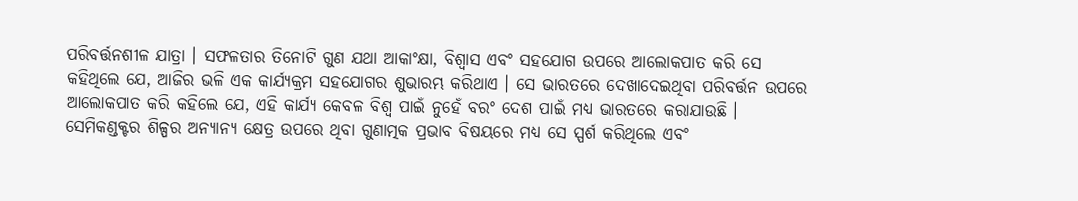ପରିବର୍ତ୍ତନଶୀଳ ଯାତ୍ରା । ସଫଳତାର ତିନୋଟି ଗୁଣ ଯଥା ଆକାଂକ୍ଷା, ବିଶ୍ୱାସ ଏବଂ ସହଯୋଗ ଉପରେ ଆଲୋକପାତ କରି ସେ କହିଥିଲେ ଯେ, ଆଜିର ଭଳି ଏକ କାର୍ଯ୍ୟକ୍ରମ ସହଯୋଗର ଶୁଭାରମ୍ଭ କରିଥାଏ । ସେ ଭାରତରେ ଦେଖାଦେଇଥିବା ପରିବର୍ତ୍ତନ ଉପରେ ଆଲୋକପାତ କରି କହିଲେ ଯେ, ଏହି କାର୍ଯ୍ୟ କେବଳ ବିଶ୍ୱ ପାଇଁ ନୁହେଁ ବରଂ ଦେଶ ପାଇଁ ମଧ୍ୟ ଭାରତରେ କରାଯାଉଛି । ସେମିକଣ୍ଡକ୍ଟର ଶିଳ୍ପର ଅନ୍ୟାନ୍ୟ କ୍ଷେତ୍ର ଉପରେ ଥିବା ଗୁଣାତ୍ମକ ପ୍ରଭାବ ବିଷୟରେ ମଧ୍ୟ ସେ ସ୍ପର୍ଶ କରିଥିଲେ ଏବଂ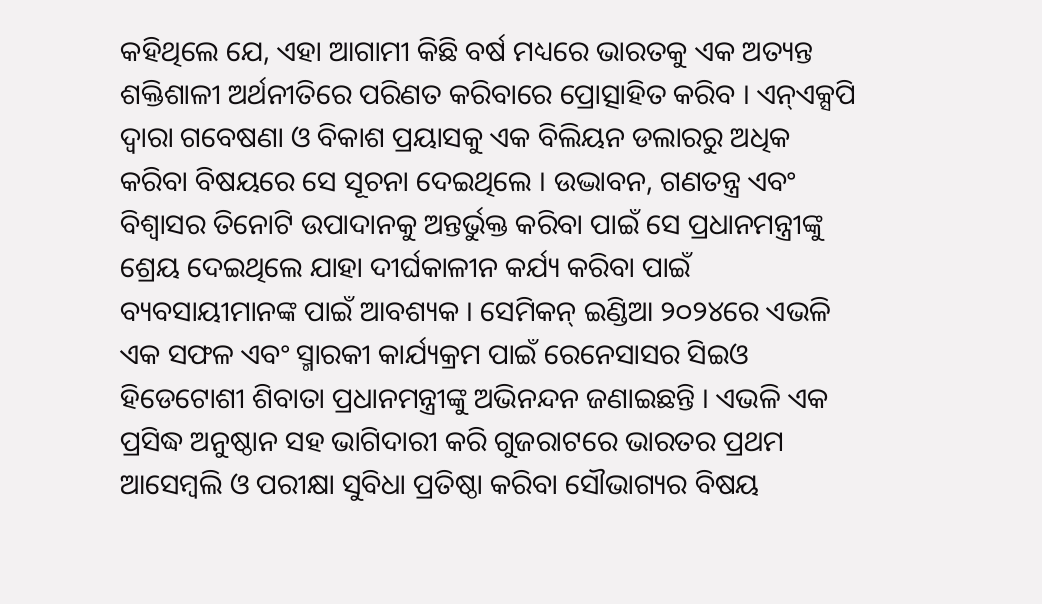କହିଥିଲେ ଯେ, ଏହା ଆଗାମୀ କିଛି ବର୍ଷ ମଧ୍ୟରେ ଭାରତକୁ ଏକ ଅତ୍ୟନ୍ତ ଶକ୍ତିଶାଳୀ ଅର୍ଥନୀତିରେ ପରିଣତ କରିବାରେ ପ୍ରୋତ୍ସାହିତ କରିବ । ଏନ୍ଏକ୍ସପି ଦ୍ୱାରା ଗବେଷଣା ଓ ବିକାଶ ପ୍ରୟାସକୁ ଏକ ବିଲିୟନ ଡଲାରରୁ ଅଧିକ କରିବା ବିଷୟରେ ସେ ସୂଚନା ଦେଇଥିଲେ । ଉଦ୍ଭାବନ, ଗଣତନ୍ତ୍ର ଏବଂ ବିଶ୍ୱାସର ତିନୋଟି ଉପାଦାନକୁ ଅନ୍ତର୍ଭୁକ୍ତ କରିବା ପାଇଁ ସେ ପ୍ରଧାନମନ୍ତ୍ରୀଙ୍କୁ ଶ୍ରେୟ ଦେଇଥିଲେ ଯାହା ଦୀର୍ଘକାଳୀନ କର୍ଯ୍ୟ କରିବା ପାଇଁ ବ୍ୟବସାୟୀମାନଙ୍କ ପାଇଁ ଆବଶ୍ୟକ । ସେମିକନ୍ ଇଣ୍ଡିଆ ୨୦୨୪ରେ ଏଭଳି ଏକ ସଫଳ ଏବଂ ସ୍ମାରକୀ କାର୍ଯ୍ୟକ୍ରମ ପାଇଁ ରେନେସାସର ସିଇଓ ହିଡେଟୋଶୀ ଶିବାତା ପ୍ରଧାନମନ୍ତ୍ରୀଙ୍କୁ ଅଭିନନ୍ଦନ ଜଣାଇଛନ୍ତି । ଏଭଳି ଏକ ପ୍ରସିଦ୍ଧ ଅନୁଷ୍ଠାନ ସହ ଭାଗିଦାରୀ କରି ଗୁଜରାଟରେ ଭାରତର ପ୍ରଥମ ଆସେମ୍ବଲି ଓ ପରୀକ୍ଷା ସୁବିଧା ପ୍ରତିଷ୍ଠା କରିବା ସୌଭାଗ୍ୟର ବିଷୟ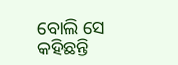ବୋଲି ସେ କହିଛନ୍ତି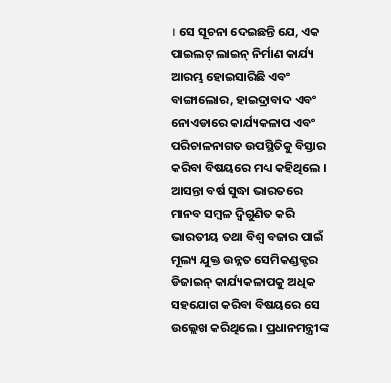। ସେ ସୂଚନା ଦେଇଛନ୍ତି ଯେ, ଏକ ପାଇଲଟ୍ ଲାଇନ୍ ନିର୍ମାଣ କାର୍ଯ୍ୟ ଆରମ୍ଭ ହୋଇସାରିଛି ଏବଂ ବାଙ୍ଗାଲୋର, ହାଇଦ୍ରାବାଦ ଏବଂ ନୋଏଡାରେ କାର୍ଯ୍ୟକଳାପ ଏବଂ ପରିଚାଳନାଗତ ଉପସ୍ଥିତିକୁ ବିସ୍ତାର କରିବା ବିଷୟରେ ମଧ୍ୟ କହିଥିଲେ । ଆସନ୍ତା ବର୍ଷ ସୁଦ୍ଧା ଭାରତରେ ମାନବ ସମ୍ବଳ ଦ୍ୱିଗୁଣିତ କରି ଭାରତୀୟ ତଥା ବିଶ୍ୱ ବଜାର ପାଇଁ ମୂଲ୍ୟ ଯୁକ୍ତ ଉନ୍ନତ ସେମିକଣ୍ଡକ୍ଟର ଡିଜାଇନ୍ କାର୍ଯ୍ୟକଳାପକୁ ଅଧିକ ସହଯୋଗ କରିବା ବିଷୟରେ ସେ ଉଲ୍ଲେଖ କରିଥିଲେ । ପ୍ରଧାନମନ୍ତ୍ରୀଙ୍କ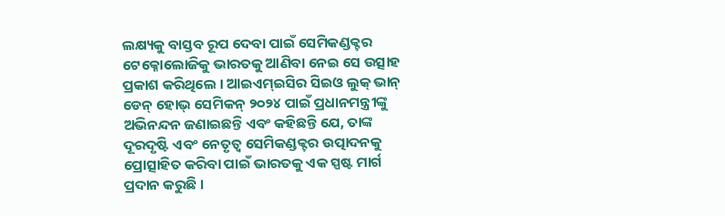ଲକ୍ଷ୍ୟକୁ ବାସ୍ତବ ରୂପ ଦେବା ପାଇଁ ସେମିକଣ୍ଡକ୍ଟର ଟେକ୍ନୋଲୋଜିକୁ ଭାରତକୁ ଆଣିବା ନେଇ ସେ ଉତ୍ସାହ ପ୍ରକାଶ କରିଥିଲେ । ଆଇଏମ୍ଇସିର ସିଇଓ ଲୁକ୍ ଭାନ୍ ଡେନ୍ ହୋଭ୍ ସେମିକନ୍ ୨୦୨୪ ପାଇଁ ପ୍ରଧାନମନ୍ତ୍ରୀଙ୍କୁ ଅଭିନନ୍ଦନ ଜଣାଇଛନ୍ତି ଏବଂ କହିଛନ୍ତି ଯେ, ତାଙ୍କ ଦୂରଦୃଷ୍ଟି ଏବଂ ନେତୃତ୍ୱ ସେମିକଣ୍ଡକ୍ଟର ଉତ୍ପାଦନକୁ ପ୍ରୋତ୍ସାହିତ କରିବା ପାଇଁ ଭାରତକୁ ଏକ ସ୍ପଷ୍ଟ ମାର୍ଗ ପ୍ରଦାନ କରୁଛି ।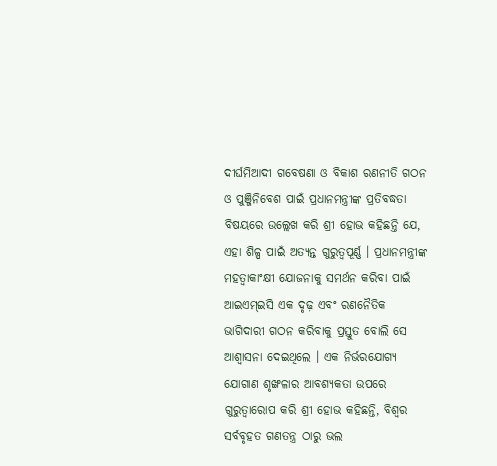ଦୀର୍ଘମିଆଦୀ ଗବେଷଣା ଓ ବିକାଶ ରଣନୀତି ଗଠନ ଓ ପୁଞ୍ଜିନିବେଶ ପାଇଁ ପ୍ରଧାନମନ୍ତ୍ରୀଙ୍କ ପ୍ରତିବଦ୍ଧତା ବିଷୟରେ ଉଲ୍ଲେଖ କରି ଶ୍ରୀ ହୋଭ କହିଛନ୍ତି ଯେ, ଏହା ଶିଳ୍ପ ପାଇଁ ଅତ୍ୟନ୍ତ ଗୁରୁତ୍ୱପୂର୍ଣ୍ଣ । ପ୍ରଧାନମନ୍ତ୍ରୀଙ୍କ ମହତ୍ୱାକାଂକ୍ଷୀ ଯୋଜନାକୁ ସମର୍ଥନ କରିବା ପାଇଁ ଆଇଏମ୍ଇସି ଏକ ଦୃଢ଼ ଏବଂ ରଣନୈତିକ ଭାଗିଦାରୀ ଗଠନ କରିବାକୁ ପ୍ରସ୍ତୁତ ବୋଲି ସେ ଆଶ୍ୱାସନା ଦେଇଥିଲେ । ଏକ ନିର୍ଭରଯୋଗ୍ୟ ଯୋଗାଣ ଶୃଙ୍ଖଳାର ଆବଶ୍ୟକତା ଉପରେ ଗୁରୁତ୍ୱାରୋପ କରି ଶ୍ରୀ ହୋଭ କହିଛନ୍ତି, ବିଶ୍ୱର ସର୍ବବୃହତ ଗଣତନ୍ତ୍ର ଠାରୁ ଭଲ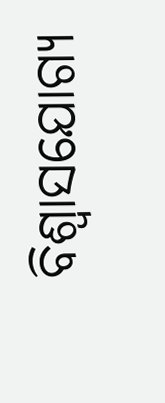ବିଶ୍ୱାସଯୋଗ୍ୟ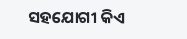ସହଯୋଗୀ କିଏ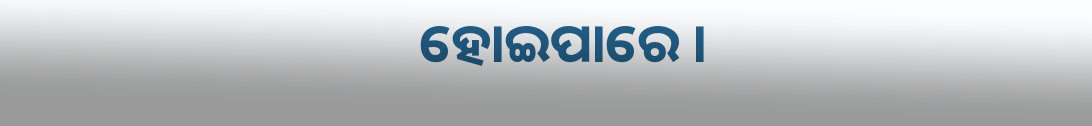ହୋଇପାରେ ।